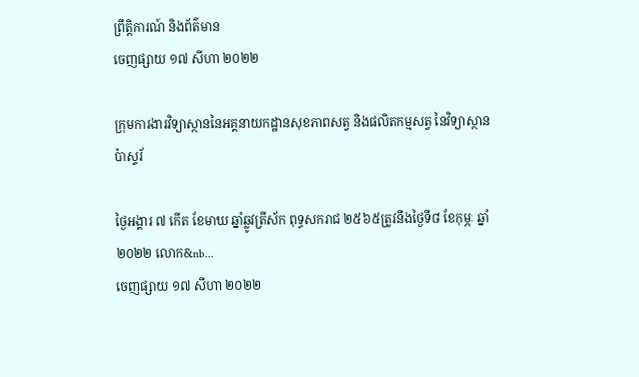ព្រឹត្តិការណ៍ និងព័ត៌មាន
ចេញផ្សាយ ១៧ សីហា ២០២២

ក្រុមការងារវិទ្យាស្ថាននៃអគ្គនាយកដ្ឋានសុខភាពសត្វ និងផលិតកម្មសត្វ នៃវិទ្យាស្ថានប៉ាស្ទរ័

ថ្ងៃអង្គារ ៧ កើត ខែមាឃ ឆ្នាំឆ្លូវត្រីស័ក ពុទ្ធសករាជ ២៥៦៥ត្រូវនឹងថ្ងៃទី៨ ខែកុម្ភៈ ឆ្នាំ២០២២ លោក&nb...
ចេញផ្សាយ ១៧ សីហា ២០២២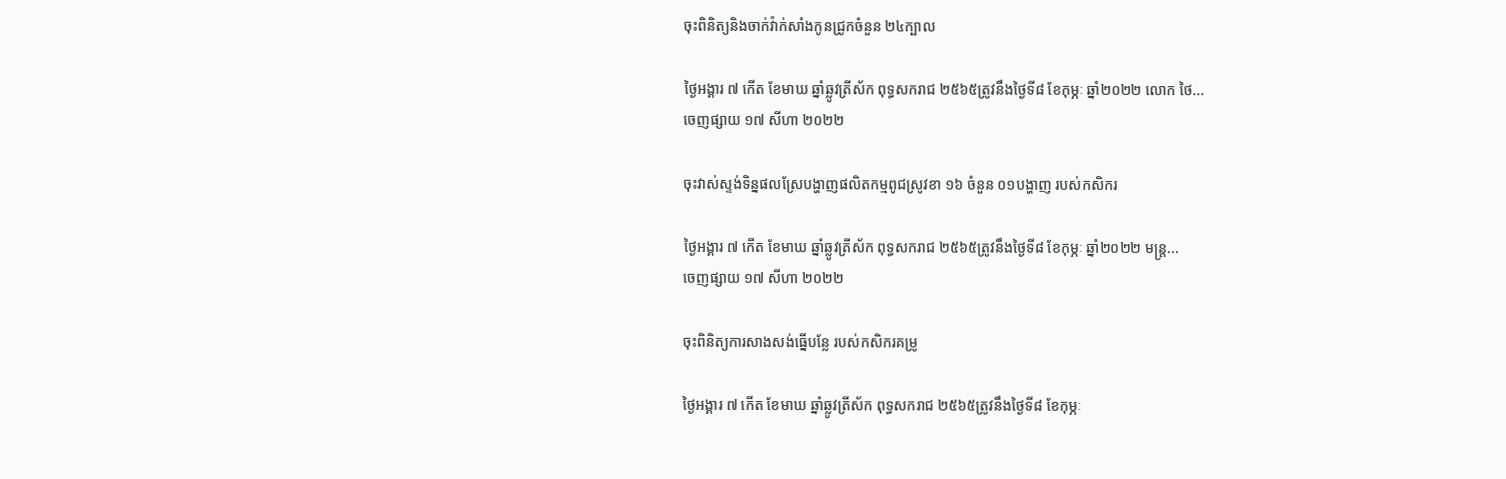ចុះពិនិត្យនិងចាក់វ៉ាក់សាំងកូនជ្រូកចំនួន ២៤ក្បាល

ថ្ងៃអង្គារ ៧ កើត ខែមាឃ ឆ្នាំឆ្លូវត្រីស័ក ពុទ្ធសករាជ ២៥៦៥ត្រូវនឹងថ្ងៃទី៨ ខែកុម្ភៈ ឆ្នាំ២០២២ លោក ថៃ...
ចេញផ្សាយ ១៧ សីហា ២០២២

ចុះវាស់ស្ទង់ទិន្នផលស្រែបង្ហាញផលិតកម្មពូជស្រូវខា ១៦ ចំនួន ០១បង្ហាញ របស់កសិករ

ថ្ងៃអង្គារ ៧ កើត ខែមាឃ ឆ្នាំឆ្លូវត្រីស័ក ពុទ្ធសករាជ ២៥៦៥ត្រូវនឹងថ្ងៃទី៨ ខែកុម្ភៈ ឆ្នាំ២០២២ មន្ត្រ...
ចេញផ្សាយ ១៧ សីហា ២០២២

ចុះពិនិត្យការសាងសង់ធ្នើបន្លែ របស់កសិករគម្រូ

ថ្ងៃអង្គារ ៧ កើត ខែមាឃ ឆ្នាំឆ្លូវត្រីស័ក ពុទ្ធសករាជ ២៥៦៥ត្រូវនឹងថ្ងៃទី៨ ខែកុម្ភៈ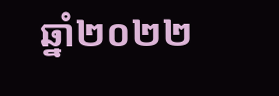ឆ្នាំ២០២២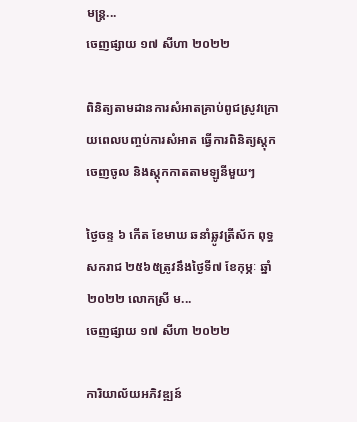មន្រ្ត...
ចេញផ្សាយ ១៧ សីហា ២០២២

ពិនិត្យតាមដានការសំអាតគ្រាប់ពូជស្រូវក្រោយពេលបញ្ចប់ការសំអាត ធ្វើការពិនិត្យស្តុកចេញចូល និងស្តុកកាតតាមឡូនីមួយៗ

ថ្ងៃចន្ទ ៦ កើត ខែមាឃ ឆនាំឆ្លូវត្រីស័ក ពុទ្ធសករាជ ២៥៦៥ត្រូវនឹងថ្ងៃទី៧ ខែកុម្ភៈ ឆ្នាំ២០២២ លោកស្រី ម...
ចេញផ្សាយ ១៧ សីហា ២០២២

ការិយាល័យអភិវឌ្ឍន៍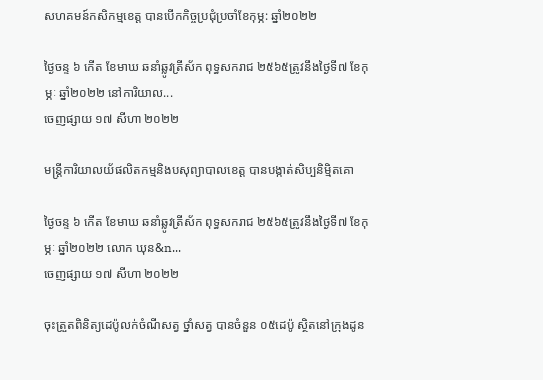សហគមន៍កសិកម្មខេត្ត បានបើកកិច្ចប្រជុំប្រចាំខែកុម្ភ: ឆ្នាំ២០២២

ថ្ងៃចន្ទ ៦ កើត ខែមាឃ ឆនាំឆ្លូវត្រីស័ក ពុទ្ធសករាជ ២៥៦៥ត្រូវនឹងថ្ងៃទី៧ ខែកុម្ភៈ ឆ្នាំ២០២២ នៅការិយាល...
ចេញផ្សាយ ១៧ សីហា ២០២២

មន្រ្តីការិយាលយ័ផលិតកម្មនិងបសុព្យាបាលខេត្ត បានបង្កាត់សិប្បនិម្មិតគោ

ថ្ងៃចន្ទ ៦ កើត ខែមាឃ ឆនាំឆ្លូវត្រីស័ក ពុទ្ធសករាជ ២៥៦៥ត្រូវនឹងថ្ងៃទី៧ ខែកុម្ភៈ ឆ្នាំ២០២២ លោក ឃុន&n...
ចេញផ្សាយ ១៧ សីហា ២០២២

ចុះត្រួតពិនិត្យដេប៉ូលក់ចំណីសត្វ ថ្នាំសត្វ បានចំនួន ០៥ដេប៉ូ ស្ថិតនៅក្រុងដូន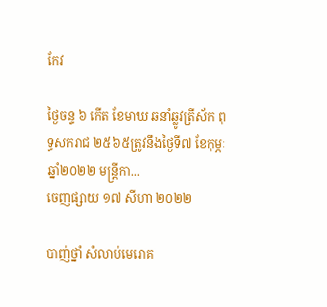កែវ

ថ្ងៃចន្ទ ៦ កើត ខែមាឃ ឆនាំឆ្លូវត្រីស័ក ពុទ្ធសករាជ ២៥៦៥ត្រូវនឹងថ្ងៃទី៧ ខែកុម្ភៈ ឆ្នាំ២០២២ មន្រ្តីកា...
ចេញផ្សាយ ១៧ សីហា ២០២២

បាញ់ថ្នាំ សំលាប់មេរោគ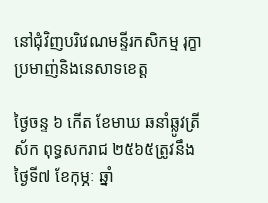នៅជុំវិញបរិវេណមន្ទីរកសិកម្ម រុក្ខាប្រមាញ់និងនេសាទខេត្ត

ថ្ងៃចន្ទ ៦ កើត ខែមាឃ ឆនាំឆ្លូវត្រីស័ក ពុទ្ធសករាជ ២៥៦៥ត្រូវនឹងថ្ងៃទី៧ ខែកុម្ភៈ ឆ្នាំ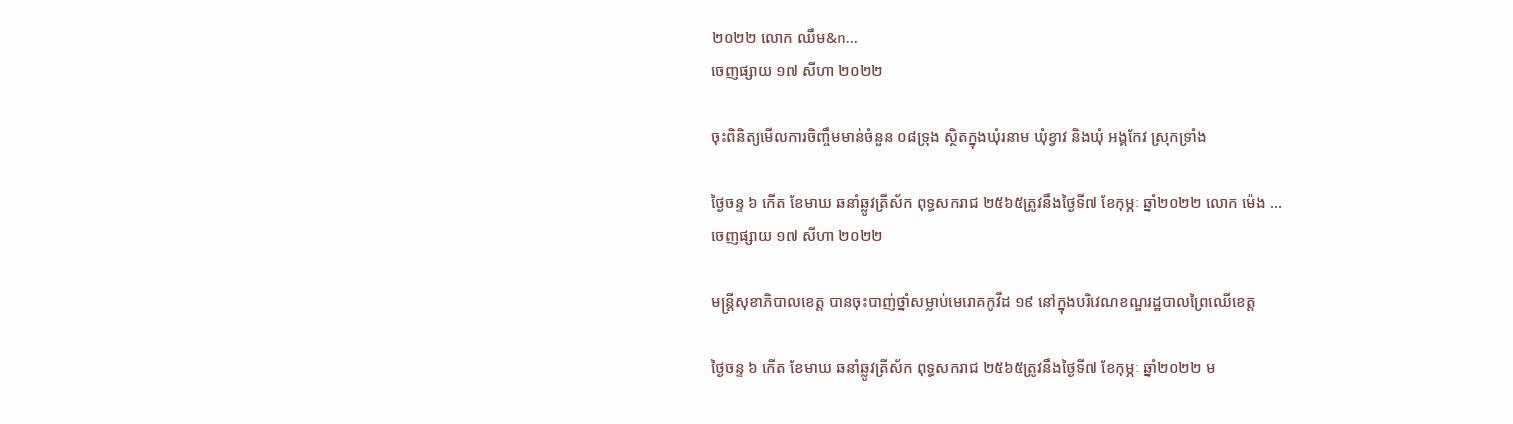២០២២ លោក ឈឹម&n...
ចេញផ្សាយ ១៧ សីហា ២០២២

ចុះពិនិត្យមើលការចិញ្ចឹមមាន់ចំនួន ០៨ទ្រុង ស្ថិតក្នុងឃុំរនាម ឃុំខ្វាវ និងឃុំ អង្គកែវ ស្រុកទ្រាំង

ថ្ងៃចន្ទ ៦ កើត ខែមាឃ ឆនាំឆ្លូវត្រីស័ក ពុទ្ធសករាជ ២៥៦៥ត្រូវនឹងថ្ងៃទី៧ ខែកុម្ភៈ ឆ្នាំ២០២២ លោក ម៉េង ...
ចេញផ្សាយ ១៧ សីហា ២០២២

មន្ត្រីសុខាភិបាលខេត្ត បានចុះបាញ់ថ្នាំសម្លាប់មេរោគកូវីដ ១៩ នៅក្នុងបរិវេណខណ្ឌរដ្ឋបាលព្រៃឈើខេត្ត

ថ្ងៃចន្ទ ៦ កើត ខែមាឃ ឆនាំឆ្លូវត្រីស័ក ពុទ្ធសករាជ ២៥៦៥ត្រូវនឹងថ្ងៃទី៧ ខែកុម្ភៈ ឆ្នាំ២០២២ ម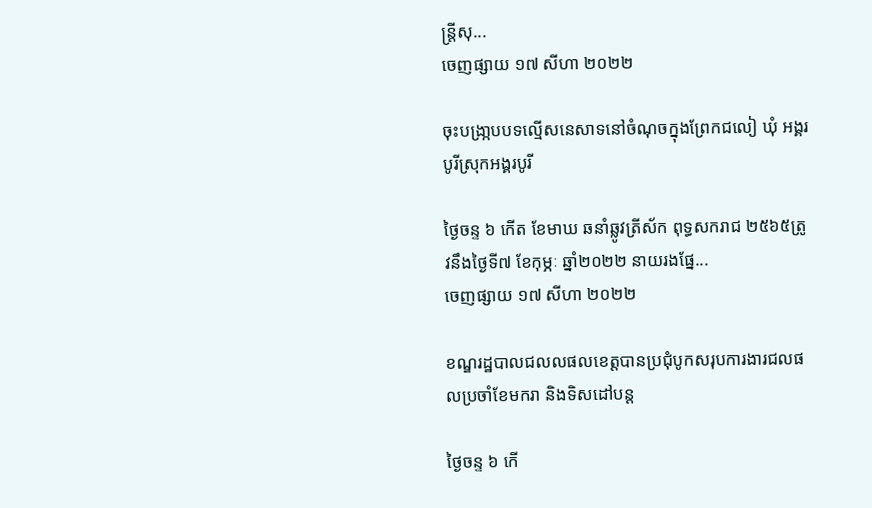ន្ត្រីសុ...
ចេញផ្សាយ ១៧ សីហា ២០២២

ចុះបង្រា្កបបទល្មើសនេសាទនៅចំណុចក្នុងព្រែកជលៀ ឃុំ អង្គរបូរីស្រុកអង្គរបូរី

ថ្ងៃចន្ទ ៦ កើត ខែមាឃ ឆនាំឆ្លូវត្រីស័ក ពុទ្ធសករាជ ២៥៦៥ត្រូវនឹងថ្ងៃទី៧ ខែកុម្ភៈ ឆ្នាំ២០២២ នាយរងផ្នែ...
ចេញផ្សាយ ១៧ សីហា ២០២២

ខណ្ឌរដ្ឋបាលជលលផលខេត្តបានប្រជុំបូកសរុបការងារជលផលប្រចាំខែមករា និងទិសដៅបន្ត

ថ្ងៃចន្ទ ៦ កើ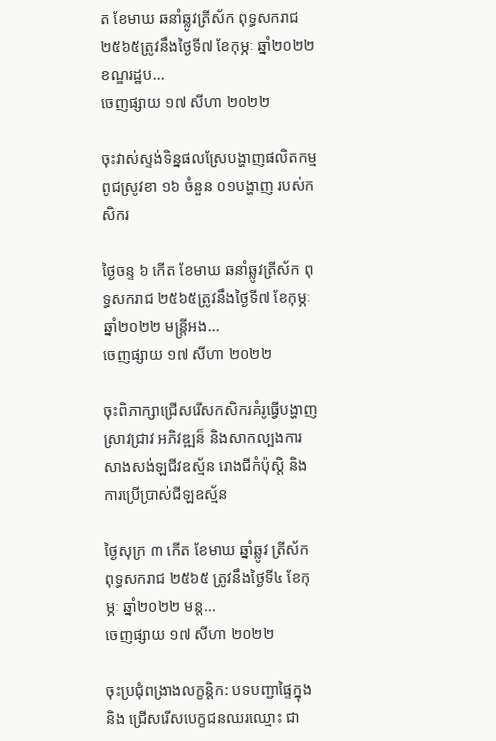ត ខែមាឃ ឆនាំឆ្លូវត្រីស័ក ពុទ្ធសករាជ ២៥៦៥ត្រូវនឹងថ្ងៃទី៧ ខែកុម្ភៈ ឆ្នាំ២០២២ ខណ្ឌរដ្ឋប...
ចេញផ្សាយ ១៧ សីហា ២០២២

ចុះវាស់ស្ទង់ទិន្នផលស្រែបង្ហាញផលិតកម្មពូជស្រូវខា ១៦ ចំនួន ០១បង្ហាញ របស់កសិករ

ថ្ងៃចន្ទ ៦ កើត ខែមាឃ ឆនាំឆ្លូវត្រីស័ក ពុទ្ធសករាជ ២៥៦៥ត្រូវនឹងថ្ងៃទី៧ ខែកុម្ភៈ ឆ្នាំ២០២២ មន្ត្រីអង...
ចេញផ្សាយ ១៧ សីហា ២០២២

ចុះពិភាក្សាជ្រើសរើសកសិករគំរូធ្វើបង្ហាញស្រាវជ្រាវ អភិវឌ្ឍន៏ និងសាកល្បងការសាងសង់ឡជីវឧស្ម័ន រោងជីកំប៉ុស្តិ និងការប្រើប្រាស់ជីឡឧស្ម័ន

ថ្ងៃសុក្រ ៣ កើត ខែមាឃ ឆ្នាំឆ្លូវ ត្រីស័ក ពុទ្ធសករាជ ២៥៦៥ ត្រូវនឹងថ្ងៃទី៤ ខែកុម្ភៈ ឆ្នាំ២០២២ មន្ត...
ចេញផ្សាយ ១៧ សីហា ២០២២

ចុះប្រជុំពង្រាងលក្ខន្តិក: បទបញ្ជាផ្ទៃក្នុង និង ជ្រើសរើសបេក្ខជនឈរឈ្មោះ ជា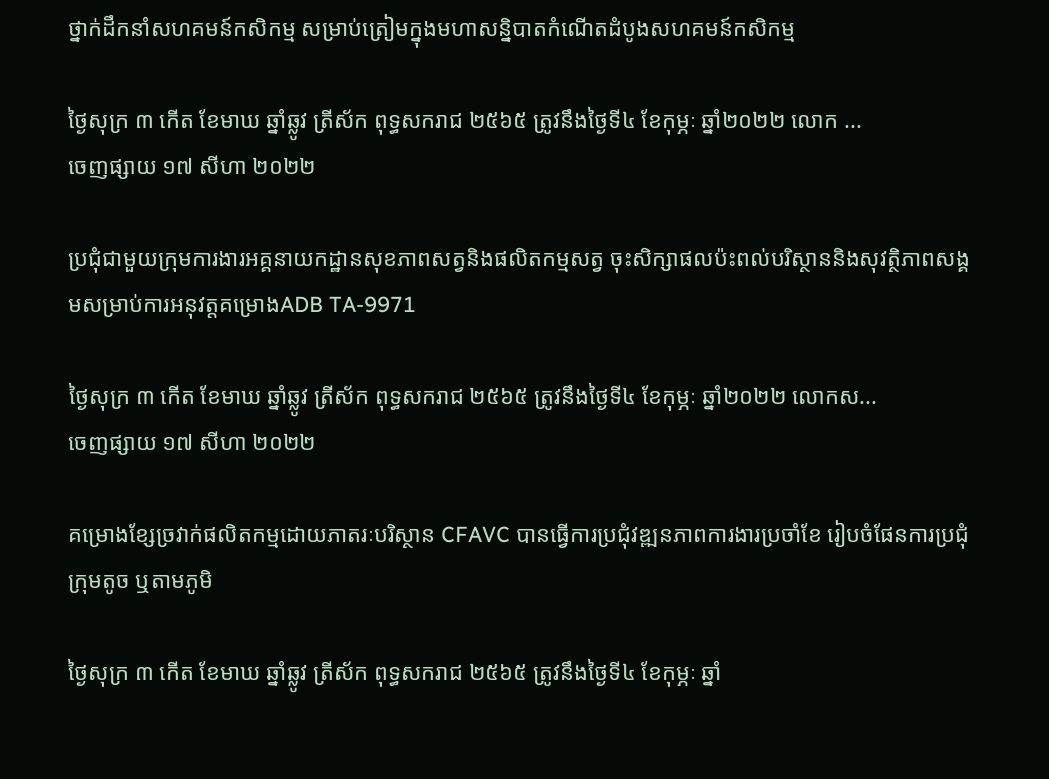ថ្នាក់ដឹកនាំសហគមន៍កសិកម្ម សម្រាប់ត្រៀមក្នុងមហាសន្និបាតកំណើតដំបូងសហគមន៍កសិកម្ម

ថ្ងៃសុក្រ ៣ កើត ខែមាឃ ឆ្នាំឆ្លូវ ត្រីស័ក ពុទ្ធសករាជ ២៥៦៥ ត្រូវនឹងថ្ងៃទី៤ ខែកុម្ភៈ ឆ្នាំ២០២២ លោក ...
ចេញផ្សាយ ១៧ សីហា ២០២២

ប្រជុំជាមួយក្រុមការងារអគ្គនាយកដ្ឋានសុខភាពសត្វនិងផលិតកម្មសត្វ ចុះសិក្សាផលប៉ះពល់បរិស្ថាននិងសុវត្ថិភាពសង្គមសម្រាប់ការអនុវត្តគម្រោងADB TA-9971

ថ្ងៃសុក្រ ៣ កើត ខែមាឃ ឆ្នាំឆ្លូវ ត្រីស័ក ពុទ្ធសករាជ ២៥៦៥ ត្រូវនឹងថ្ងៃទី៤ ខែកុម្ភៈ ឆ្នាំ២០២២ លោកស...
ចេញផ្សាយ ១៧ សីហា ២០២២

គម្រោងខ្សែច្រវាក់ផលិតកម្មដោយភាតរៈបរិស្ថាន CFAVC បានធ្វើការប្រជុំវឌ្ឍនភាពការងារប្រចាំខែ រៀបចំផែនការប្រជុំ ក្រុមតូច ឬតាមភូមិ

ថ្ងៃសុក្រ ៣ កើត ខែមាឃ ឆ្នាំឆ្លូវ ត្រីស័ក ពុទ្ធសករាជ ២៥៦៥ ត្រូវនឹងថ្ងៃទី៤ ខែកុម្ភៈ ឆ្នាំ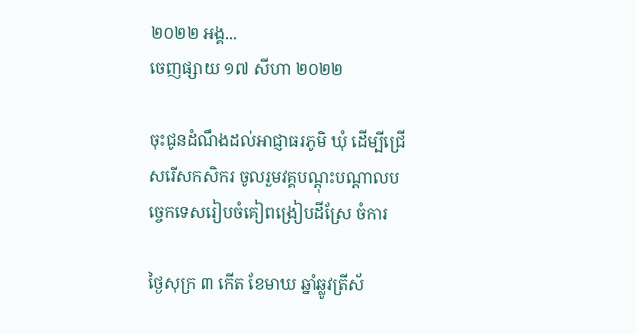២០២២ អង្គ...
ចេញផ្សាយ ១៧ សីហា ២០២២

ចុះជូនដំណឹងដល់អាជ្ញាធរភូមិ ឃុំ ដើម្បីជ្រើសរើសកសិករ ចូលរួមវគ្គបណ្ដុះបណ្ដាលបច្ចេកទេសរៀបចំគៀពង្រៀបដីស្រែ ចំការ

ថ្ងៃសុក្រ ៣ កើត ខែមាឃ ឆ្នាំឆ្លូវត្រីស័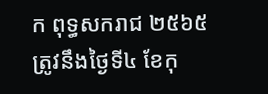ក ពុទ្ធសករាជ ២៥៦៥ត្រូវនឹងថ្ងៃទី៤ ខែកុ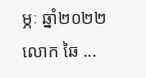ម្ភៈ ឆ្នាំ២០២២ លោក ឆៃ ...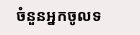ចំនួនអ្នកចូលទ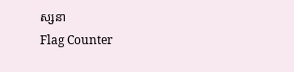ស្សនា
Flag Counter